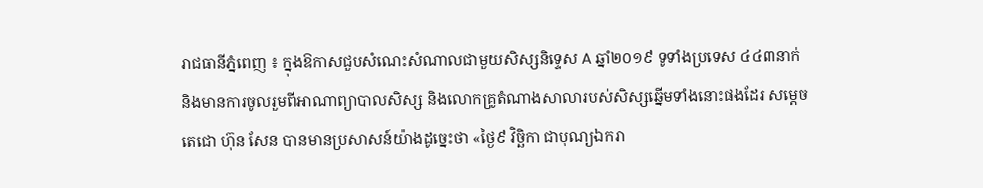រាជធានីភ្នំពេញ ៖ ក្នុងឱកាសជួបសំណេះសំណាលជាមួយសិស្សនិទ្ទេស A ឆ្នាំ២០១៩ ទូទាំងប្រទេស ៤៤៣នាក់ និងមានការចូលរួមពីអាណាព្យាបាលសិស្ស និងលោកគ្រូតំណាងសាលារបស់សិស្សឆ្នើមទាំងនោះផងដែរ សម្ដេចតេជោ ហ៊ុន សែន បានមានប្រសាសន៍យ៉ាងដូច្នេះថា «ថ្ងៃ៩ វិច្ឆិកា ជាបុណ្យឯករា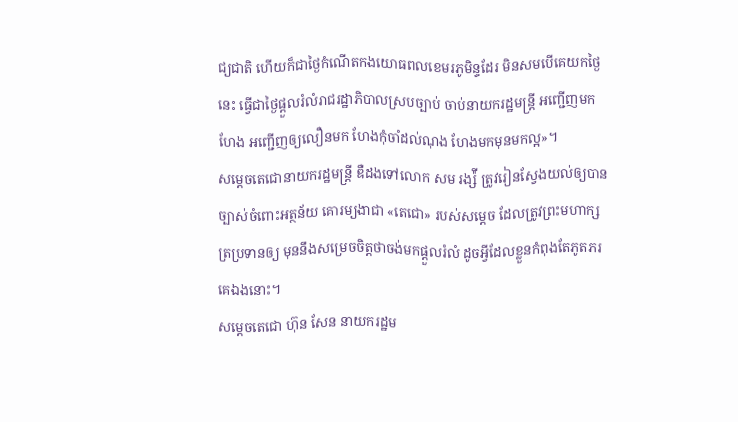ជ្យជាតិ ហើយក៏ជាថ្ងៃកំណើតកងយោធពលខេមរភូមិន្ទដែរ មិនសមបើគេយកថ្ងៃនេះ ធ្វើជាថ្ងៃផ្ដួលរំលំរាជរដ្ឋាភិបាលស្របច្បាប់ ចាប់នាយករដ្ឋមន្ដ្រី អញ្ជើញមកហែង អញ្ជើញឲ្យលឿនមក ហែងកុំចាំដល់ណុង ហែងមកមុនមកល្អ»។
សម្ដេចតេជោនាយករដ្ឋមន្ដ្រី ឌឺដងទៅលោក សម រង្ស៉ី ត្រូវរៀនស្វែងយល់ឲ្យបានច្បាស់ចំពោះអត្ថន័យ គោរម្យងាជា «តេជោ» របស់សម្ដេច ដែលត្រូវព្រះមហាក្សត្រប្រទានឲ្យ មុននឹងសម្រេចចិត្តថាចង់មកផ្ដួលរំលំ ដូចអ្វីដែលខ្លួនកំពុងតែភូតភរគេឯងនោះ។
សម្តេចតេជោ ហ៊ុន សែន នាយករដ្ឋម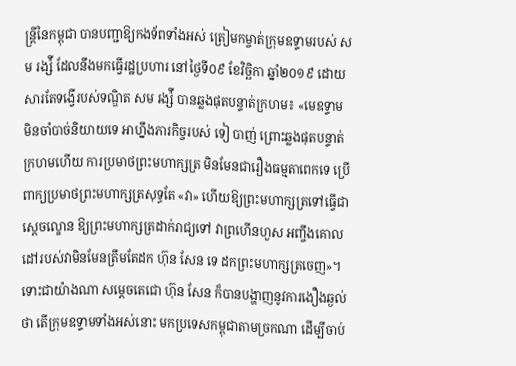ន្ត្រីនៃកម្ពុជា បានបញ្ជាឱ្យកងទ័ពទាំងអស់ ត្រៀមកម្ចាត់ក្រុមឧទ្ទាមរបស់ សម រង្ស៉ី ដែលនឹងមកធ្វើរដ្ឋប្រហារ នៅថ្ងៃទី០៩ ខែវិច្ឆិកា ឆ្នាំ២០១៩ ដោយសារតែទង្វើរបស់ទណ្ឌិត សម រង្ស៉ី បានឆ្លងផុតបន្ទាត់ក្រហម៖ «មេឧទ្ទាម មិនចាំបាច់និយាយទេ អាហ្នឹងភារកិច្ចរបស់ ទៀ បាញ់ ព្រោះឆ្លងផុតបន្ទាត់ក្រហមហើយ ការប្រមាថព្រះមហាក្សត្រ មិនមែនជារឿងធម្មតាពេកទេ ប្រើពាក្យប្រមាថព្រះមហាក្សត្រសុទ្ធតែ «វា» ហើយឱ្យព្រះមហាក្សត្រទៅធ្វើជាស្តេចល្ខោន ឱ្យព្រះមហាក្សត្រដាក់រាជ្យទៅ វាព្រហើនហួស អញ្ចឹងគោលដៅរបស់វាមិនមែនត្រឹមតែដក ហ៊ុន សែន ទេ ដកព្រះមហាក្សត្រចេញ»។
ទោះជាយ៉ាងណា សម្ដេចតេជោ ហ៊ុន សែន ក៏បានបង្ហាញនូវការងឿងឆ្ងល់ថា តើក្រុមឧទ្ទាមទាំងអស់នោះ មកប្រទេសកម្ពុជាតាមច្រកណា ដើម្បីចាប់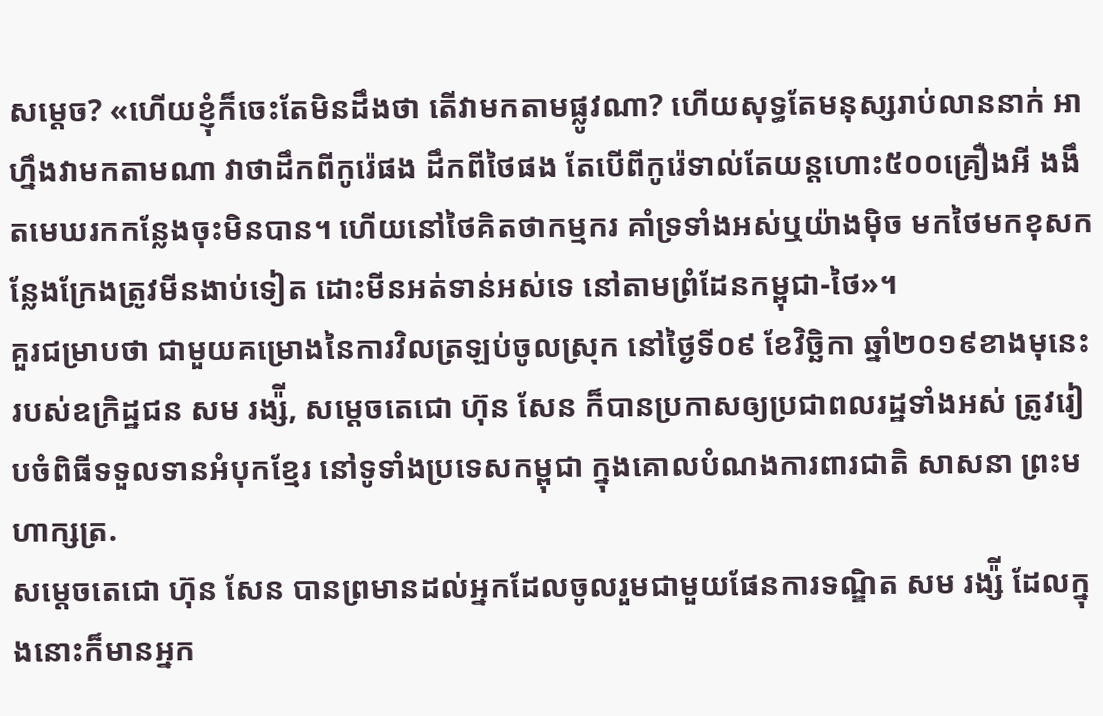សម្ដេច? «ហើយខ្ញុំក៏ចេះតែមិនដឹងថា តើវាមកតាមផ្លូវណា? ហើយសុទ្ធតែមនុស្សរាប់លាននាក់ អាហ្នឹងវាមកតាមណា វាថាដឹកពីកូរ៉េផង ដឹកពីថៃផង តែបើពីកូរ៉េទាល់តែយន្ដហោះ៥០០គ្រឿងអី ងងឹតមេឃរកកន្លែងចុះមិនបាន។ ហើយនៅថៃគិតថាកម្មករ គាំទ្រទាំងអស់ឬយ៉ាងម៉ិច មកថៃមកខុសកន្លែងក្រែងត្រូវមីនងាប់ទៀត ដោះមីនអត់ទាន់អស់ទេ នៅតាមព្រំដែនកម្ពុជា-ថៃ»។
គួរជម្រាបថា ជាមួយគម្រោងនៃការវិលត្រឡប់ចូលស្រុក នៅថ្ងៃទី០៩ ខែវិច្ឆិកា ឆ្នាំ២០១៩ខាងមុនេះ របស់ឧក្រិដ្ឋជន សម រង្ស៉ី, សម្ដេចតេជោ ហ៊ុន សែន ក៏បានប្រកាសឲ្យប្រជាពលរដ្ឋទាំងអស់ ត្រូវរៀបចំពិធីទទួលទានអំបុកខ្មែរ នៅទូទាំងប្រទេសកម្ពុជា ក្នុងគោលបំណងការពារជាតិ សាសនា ព្រះមហាក្សត្រ.
សម្តេចតេជោ ហ៊ុន សែន បានព្រមានដល់អ្នកដែលចូលរួមជាមួយផែនការទណ្ឌិត សម រង្ស៉ី ដែលក្នុងនោះក៏មានអ្នក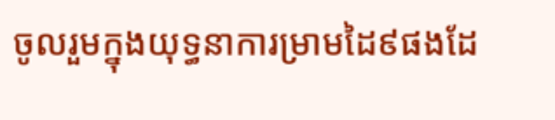ចូលរួមក្នុងយុទ្ធនាការម្រាមដៃ៩ផងដែ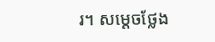រ។ សម្តេចថ្លែង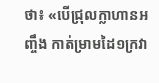ថា៖ «បើជ្រុលក្លាហានអញ្ចឹង កាត់ម្រាមដៃ១ក្រវា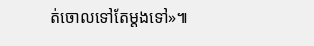ត់ចោលទៅតែម្តងទៅ»៕